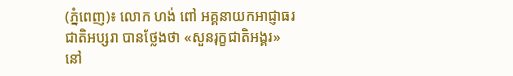(ភ្នំពេញ)៖ លោក ហង់ ពៅ អគ្គនាយកអាជ្ញាធរជាតិអប្សរា បានថ្លែងថា «សួនរុក្ខជាតិអង្គរ» នៅ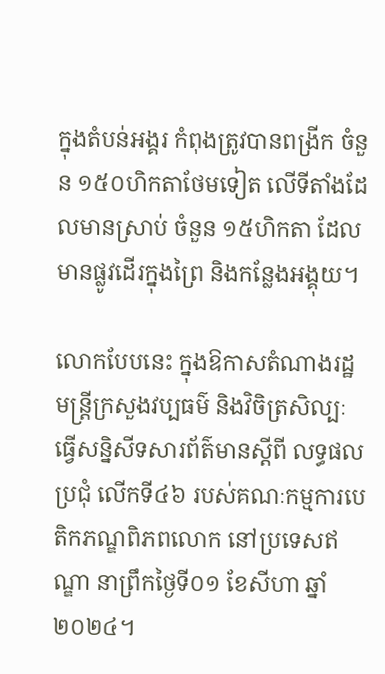ក្នុងតំបន់អង្គរ កំពុងត្រូវបានពង្រីក ចំនួន ១៥០ហិកតាថែមទៀត លើទីតាំងដែលមានស្រាប់ ចំនួន ១៥ហិកតា ដែលមានផ្លូវដើរក្នុងព្រៃ និងកន្លែងអង្គុយ។

លោកបែបនេះ ក្នុងឱកាសតំណាងរដ្ឋមន្ត្រីក្រសួងវប្បធម៌ និងវិចិត្រសិល្បៈ ធ្វើសន្និសីទសារព័ត៌មានស្តីពី លទ្ធផលប្រជុំ លើកទី៤៦ របស់គណៈកម្មការបេតិកភណ្ឌពិភពលោក នៅប្រទេសឥណ្ឌា នាព្រឹកថ្ងៃទី០១ ខែសីហា ឆ្នាំ២០២៤។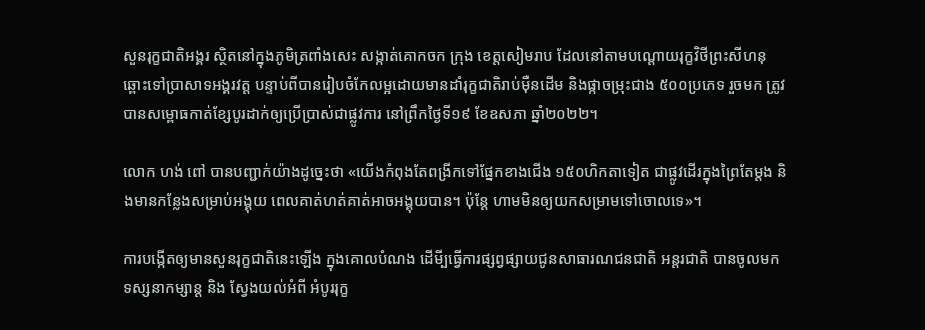សួនរុក្ខជាតិអង្គរ ស្ថិតនៅក្នុងភូមិត្រពាំងសេះ សង្កាត់គោកចក ក្រុង ខេត្តសៀមរាប ដែលនៅតាមបណ្តោយរុក្ខវិថីព្រះសីហនុ ឆ្ពោះទៅប្រាសាទអង្គរវត្ត បន្ទាប់ពីបានរៀបចំកែលម្អដោយមានដាំរុក្ខជាតិរាប់ម៉ឺនដើម និងផ្កាចម្រុះជាង ៥០០ប្រភេទ រួចមក ត្រូវបានសម្ពោធកាត់ខ្សែបូរដាក់ឲ្យប្រើប្រាស់ជាផ្លូវការ នៅព្រឹកថ្ងៃទី១៩ ខែឧសភា ឆ្នាំ២០២២។

លោក ហង់ ពៅ បានបញ្ជាក់យ៉ាងដូច្នេះថា «យើងកំពុងតែពង្រីកទៅផ្នែកខាងជើង ១៥០ហិកតាទៀត ជាផ្លូវដើរក្នុងព្រៃតែម្តង និងមានកន្លែងសម្រាប់អង្គុយ ពេលគាត់ហត់គាត់អាចអង្គុយបាន។ ប៉ុន្តែ ហាមមិនឲ្យយកសម្រាមទៅចោលទេ»។

ការបង្កើតឲ្យមានសួនរុក្ខជាតិនេះឡើង ក្នុងគោលបំណង ដើមី្បធ្វើការផ្សព្វផ្សាយជូនសាធារណជនជាតិ អន្តរជាតិ បានចូលមកទស្សនាកម្សាន្ត និង ស្វែងយល់អំពី អំបូររុក្ខ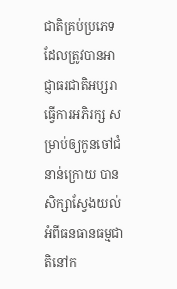ជាតិគ្រប់ប្រភេទ ដែលត្រូវបានអាជ្ញាធរជាតិអប្សរា ធ្វើការអភិរក្ស សម្រាប់ឲ្យកូនចៅជំនាន់ក្រោយ បានសិក្សាស្វែងយល់ អំពីធនធានធម្មជាតិនៅក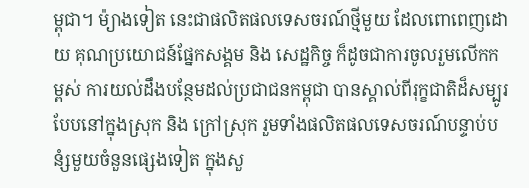ម្ពុជា។ ម៉្យាងទៀត នេះជាផលិតផលទេសចរណ៍ថ្មីមួយ ដែលពោពេញដោយ គុណប្រយោជន៍ផ្នែកសង្គម និង សេដ្ឋកិច្ច ក៏ដូចជាការចូលរួមលើកកម្ពស់ ការយល់ដឹងបន្ថែមដល់ប្រជាជនកម្ពុជា បានស្គាល់ពីរុក្ខជាតិដ៏សម្បូរបែបនៅក្នុងស្រុក និង ក្រៅស្រុក រួមទាំងផលិតផលទេសចរណ៍បន្ទាប់បនំ្សមួយចំនួនផ្សេងទៀត ក្នុងសួ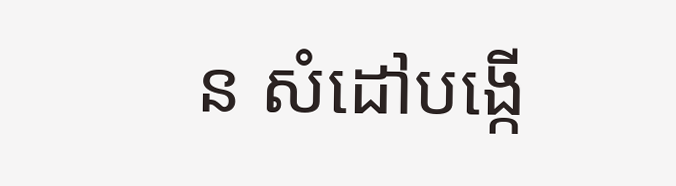ន សំដៅបង្កើ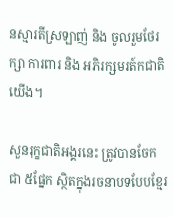នស្មារតីស្រឡាញ់ និង ចូលរួមថែរក្សា ការពារ និង អភិរក្សមរត៍កជាតិយើង។

សួនរុក្ខជាតិអង្គរនេះ ត្រូវបានចែកជា ៥ផ្នែក ស្ថិតក្នុងរចនាបទបែបខ្មែរ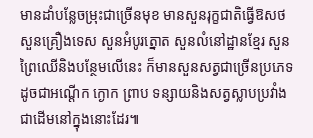មានដាំបន្លែចម្រុះជាច្រើនមុខ មានសួនរុក្ខជាតិធ្វើឱសថ សួនគ្រឿងទេស សួនអំបូរត្នោត សួនលំនៅដ្ឋានខ្មែរ សួនព្រៃឈើនិងបន្ថែមលើនេះ ក៏មានសួនសត្វជាច្រើនប្រភេទដូចជាអណ្តើក ក្ងោក ព្រាប ទន្សាយនិងសត្វស្លាបប្រវាំងជាដើមនៅក្នុងនោះដែរ៕